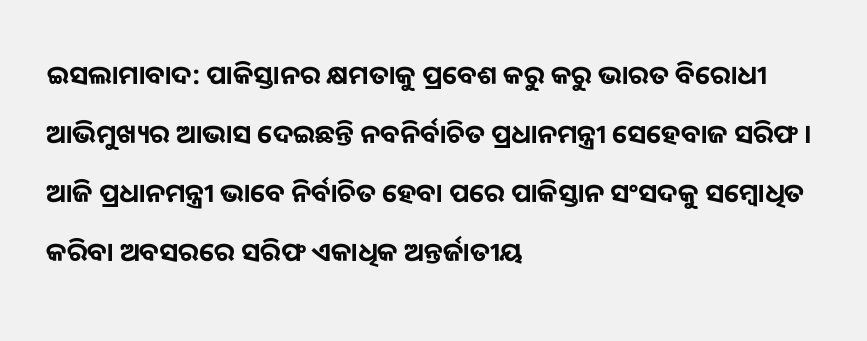ଇସଲାମାବାଦ: ପାକିସ୍ତାନର କ୍ଷମତାକୁ ପ୍ରବେଶ କରୁ କରୁ ଭାରତ ବିରୋଧୀ ଆଭିମୁଖ୍ୟର ଆଭାସ ଦେଇଛନ୍ତି ନବନିର୍ବାଚିତ ପ୍ରଧାନମନ୍ତ୍ରୀ ସେହେବାଜ ସରିଫ । ଆଜି ପ୍ରଧାନମନ୍ତ୍ରୀ ଭାବେ ନିର୍ବାଚିତ ହେବା ପରେ ପାକିସ୍ତାନ ସଂସଦକୁ ସମ୍ବୋଧିତ କରିବା ଅବସରରେ ସରିଫ ଏକାଧିକ ଅନ୍ତର୍ଜାତୀୟ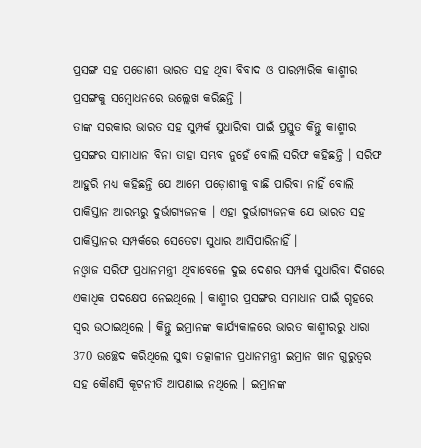ପ୍ରସଙ୍ଗ ସହ ପଡୋଶୀ ଭାରତ ସହ ଥିବା ବିବାଦ ଓ ପାରମ୍ପାରିକ କାଶ୍ମୀର ପ୍ରସଙ୍ଗକୁ ସମ୍ବୋଧନରେ ଉଲ୍ଲେଖ କରିଛନ୍ତି ।
ତାଙ୍କ ସରକାର ଭାରତ ସହ ସୁମ୍ପର୍କ ସୁଧାରିବା ପାଇଁ ପ୍ରସ୍ତୁତ କିନ୍ତୁ କାଶ୍ମୀର ପ୍ରସଙ୍ଗର ସାମାଧାନ ବିନା ତାହା ସମ୍ଭବ ନୁହେଁ ବୋଲି ସରିଫ କହିଛନ୍ତି । ସରିଫ ଆହୁରି ମଧ୍ୟ କହିଛନ୍ତି ଯେ ଆମେ ପଡ଼ୋଶୀକୁ ବାଛି ପାରିବା ନାହିଁ ବୋଲି ପାକିସ୍ତାନ ଆରମ୍ଭରୁ ଦୁର୍ଭାଗ୍ୟଜନକ । ଏହା ଦୁର୍ଭାଗ୍ୟଜନକ ଯେ ଭାରତ ସହ ପାକିସ୍ତାନର ସମ୍ପର୍କରେ ସେତେଟା ସୁଧାର ଆସିପାରିନାହିଁ ।
ନଓ୍ବାଜ ସରିଫ ପ୍ରଧାନମନ୍ତ୍ରୀ ଥିବାବେଳେ ଦୁଇ ଦେଶର ସମ୍ପର୍କ ସୁଧାରିବା ଦିଗରେ ଏକାଧିକ ପଦକ୍ଷେପ ନେଇଥିଲେ । କାଶ୍ମୀର ପ୍ରସଙ୍ଗର ସମାଧାନ ପାଇଁ ଗୃହରେ ସ୍ବର ଉଠାଇଥିଲେ । କିନ୍ତୁ ଇମ୍ରାନଙ୍କ କାର୍ଯ୍ୟକାଳରେ ଭାରତ କାଶ୍ମୀରରୁ ଧାରା 370 ଉଚ୍ଛେଦ କରିଥିଲେ ସୁଦ୍ଧା ତତ୍କାଳୀନ ପ୍ରଧାନମନ୍ତ୍ରୀ ଇମ୍ରାନ ଖାନ ଗୁରୁତ୍ବର ସହ କୌଣସି କୂଟନୀତି ଆପଣାଇ ନଥିଲେ । ଇମ୍ରାନଙ୍କ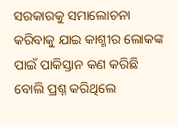ସରକାରକୁ ସମାଲୋଚନା କରିବାକୁ ଯାଇ କାଶ୍ମୀର ଲୋକଙ୍କ ପାଇଁ ପାକିସ୍ତାନ କଣ କରିଛି ବୋଲି ପ୍ରଶ୍ନ କରିଥିଲେ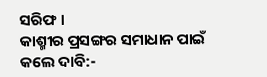ସରିଫ ।
କାଶ୍ମୀର ପ୍ରସଙ୍ଗର ସମାଧାନ ପାଇଁ କଲେ ଦାବି:-